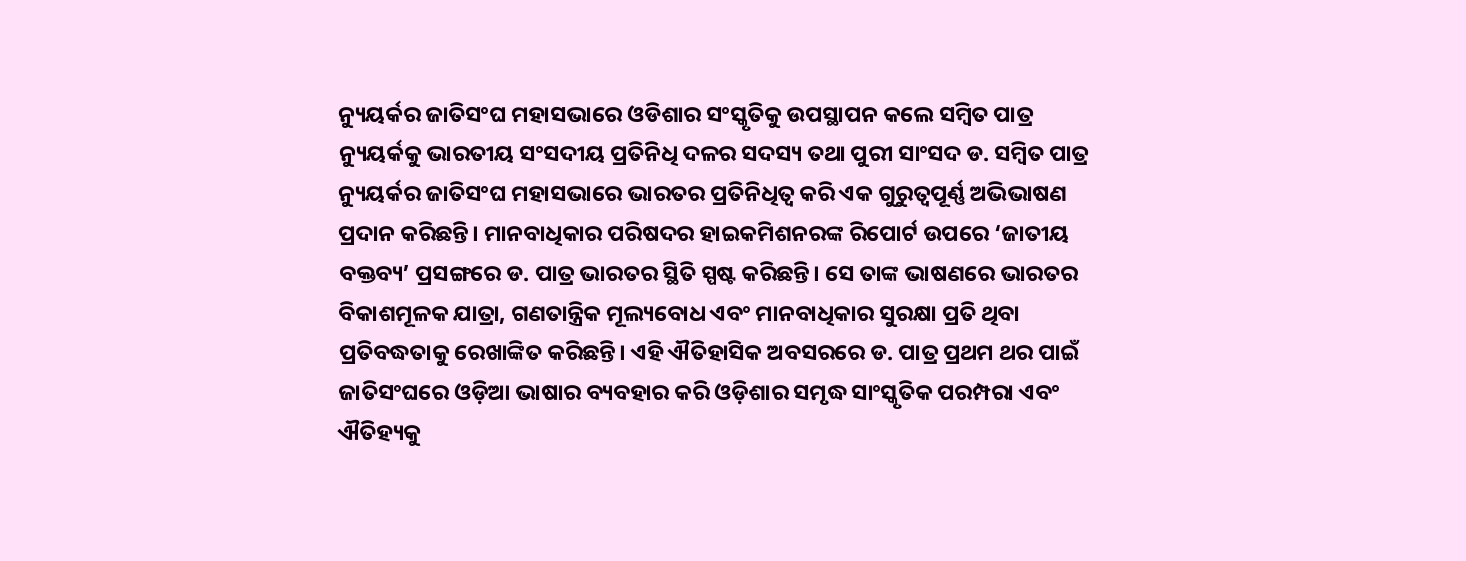ନ୍ୟୁୟର୍କର ଜାତିସଂଘ ମହାସଭାରେ ଓଡିଶାର ସଂସ୍କୃତିକୁ ଉପସ୍ଥାପନ କଲେ ସମ୍ବିତ ପାତ୍ର
ନ୍ୟୁୟର୍କକୁ ଭାରତୀୟ ସଂସଦୀୟ ପ୍ରତିନିଧି ଦଳର ସଦସ୍ୟ ତଥା ପୁରୀ ସାଂସଦ ଡ. ସମ୍ବିତ ପାତ୍ର ନ୍ୟୁୟର୍କର ଜାତିସଂଘ ମହାସଭାରେ ଭାରତର ପ୍ରତିନିଧିତ୍ୱ କରି ଏକ ଗୁରୁତ୍ୱପୂର୍ଣ୍ଣ ଅଭିଭାଷଣ ପ୍ରଦାନ କରିଛନ୍ତି। ମାନବାଧିକାର ପରିଷଦର ହାଇକମିଶନରଙ୍କ ରିପୋର୍ଟ ଉପରେ ‘ଜାତୀୟ ବକ୍ତବ୍ୟ’ ପ୍ରସଙ୍ଗରେ ଡ. ପାତ୍ର ଭାରତର ସ୍ଥିତି ସ୍ପଷ୍ଟ କରିଛନ୍ତି। ସେ ତାଙ୍କ ଭାଷଣରେ ଭାରତର ବିକାଶମୂଳକ ଯାତ୍ରା, ଗଣତାନ୍ତ୍ରିକ ମୂଲ୍ୟବୋଧ ଏବଂ ମାନବାଧିକାର ସୁରକ୍ଷା ପ୍ରତି ଥିବା ପ୍ରତିବଦ୍ଧତାକୁ ରେଖାଙ୍କିତ କରିଛନ୍ତି। ଏହି ଐତିହାସିକ ଅବସରରେ ଡ. ପାତ୍ର ପ୍ରଥମ ଥର ପାଇଁ ଜାତିସଂଘରେ ଓଡ଼ିଆ ଭାଷାର ବ୍ୟବହାର କରି ଓଡ଼ିଶାର ସମୃଦ୍ଧ ସାଂସ୍କୃତିକ ପରମ୍ପରା ଏବଂ ଐତିହ୍ୟକୁ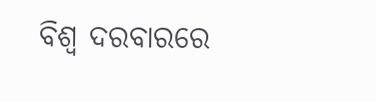ବିଶ୍ୱ ଦରବାରରେ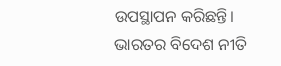ଉପସ୍ଥାପନ କରିଛନ୍ତି। ଭାରତର ବିଦେଶ ନୀତି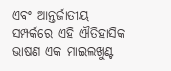ଏବଂ ଆନ୍ତର୍ଜାତୀୟ ସମ୍ପର୍କରେ ଏହି ଐତିହାସିକ ଭାଷଣ ଏକ ମାଇଲଖୁଣ୍ଟ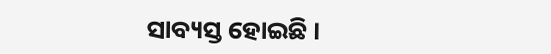ସାବ୍ୟସ୍ତ ହୋଇଛି ।